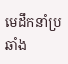មេដឹកនាំប្រឆាំង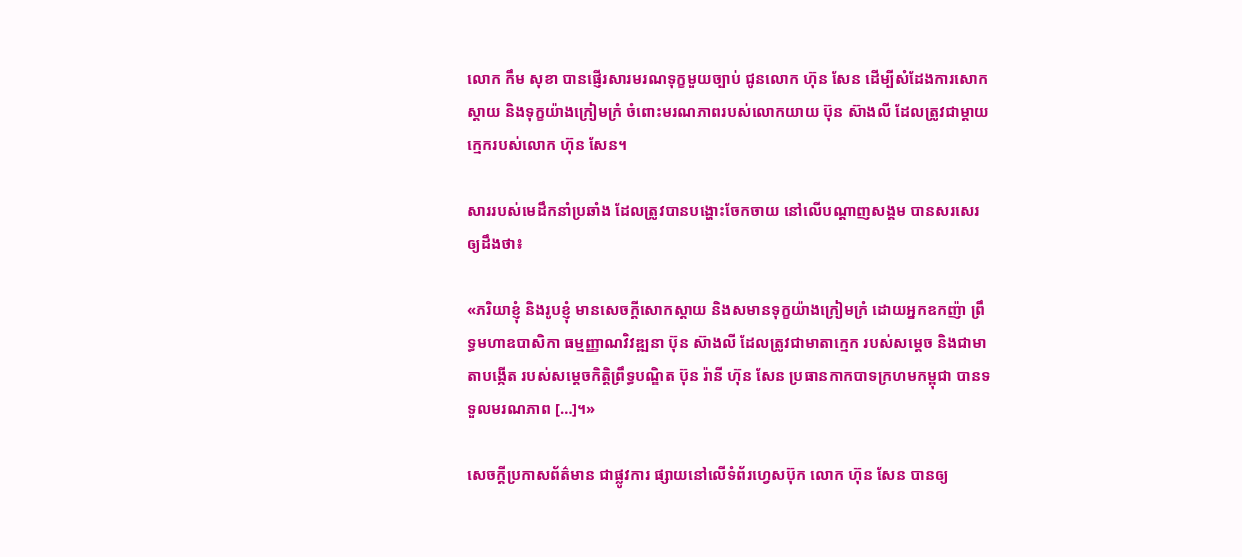លោក កឹម សុខា បានផ្ញើរសារមរណទុក្ខមួយច្បាប់ ជូនលោក ហ៊ុន សែន ដើម្បីសំដែងការសោកស្ដាយ និងទុក្ខយ៉ាងក្រៀមក្រំ ចំពោះមរណភាពរបស់លោកយាយ ប៊ុន ស៊ាងលី ដែលត្រូវជាម្ដាយក្មេករបស់លោក ហ៊ុន សែន។

សាររបស់មេដឹកនាំប្រឆាំង ដែលត្រូវបានបង្ហោះចែកចាយ នៅលើបណ្ដាញសង្គម បានសរសេរឲ្យដឹងថា៖

«ភរិយាខ្ញុំ និងរូបខ្ញុំ មានសេចក្តីសោកស្តាយ និងសមានទុក្ខយ៉ាងក្រៀមក្រំ ដោយអ្នកឧកញ៉ា ព្រឹទ្ធមហាឧបាសិកា ធម្មញ្ញាណវិវឌ្ឍនា ប៊ុន ស៊ាងលី ដែលត្រូវជាមាតាក្មេក របស់សម្តេច និងជាមាតាបង្កើត របស់សម្តេចកិត្តិព្រឹទ្ធបណ្ឌិត ប៊ុន រ៉ានី ហ៊ុន សែន ប្រធានកាកបាទក្រហមកម្ពុជា បានទទួលមរណភាព […]។»

សេចក្ដីប្រកាសព័ត៌មាន ជាផ្លូវការ ផ្សាយនៅលើទំព័រហ្វេសប៊ុក លោក ហ៊ុន សែន បានឲ្យ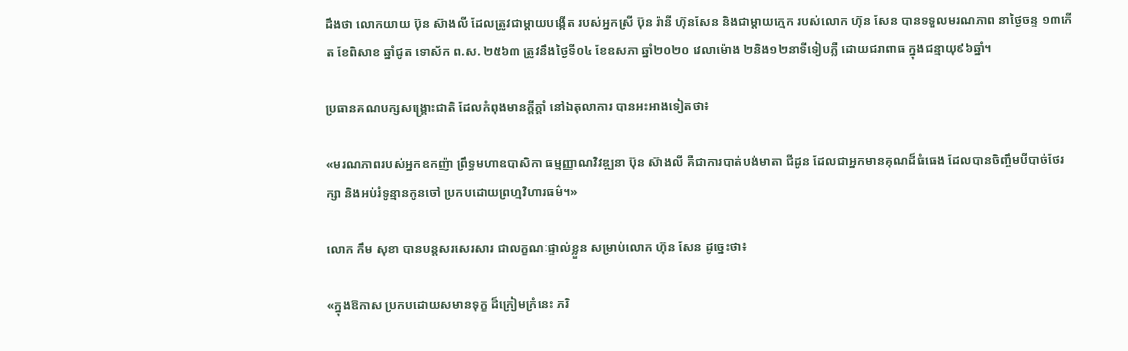ដឹងថា លោកយាយ ប៊ុន ស៊ាងលី ដែលត្រូវជាម្ដាយបង្កើត របស់អ្នកស្រី ប៊ុន រ៉ានី ហ៊ុនសែន និងជាម្តាយក្មេក របស់លោក ហ៊ុន សែន បានទទួលមរណភាព នាថ្ងៃចន្ទ ១៣កើត ខែពិសាខ ឆ្នាំជូត ទោស័ក ព.ស. ២៥៦៣ ត្រូវនឹងថ្ងៃទី០៤ ខែឧសភា ឆ្នាំ២០២០ វេលាម៉ោង ២និង១២នាទីទៀបភ្លឺ ដោយជរាពាធ ក្នុងជន្មាយុ៩៦ឆ្នាំ។

ប្រធានគណបក្សសង្គ្រោះជាតិ ដែលកំពុងមានក្ដីក្ដាំ នៅឯតុលាការ បានអះអាងទៀតថា៖

«មរណភាពរបស់អ្នកឧកញ៉ា ព្រឹទ្ធមហាឧបាសិកា ធម្មញ្ញាណវិវឌ្ឍនា ប៊ុន ស៊ាងលី គឺជាការបាត់បង់មាតា ជីដូន ដែលជាអ្នកមានគុណដ៏ធំធេង ដែលបានចិញ្ចឹមបីបាច់ថែរក្សា និងអប់រំទូន្មានកូនចៅ ប្រកបដោយព្រហ្មវិហារធម៌។»

លោក កឹម សុខា បានបន្តសរសេរសារ ជាលក្ខណៈផ្ទាល់ខ្លួន សម្រាប់លោក ហ៊ុន សែន ដូច្នេះថា៖

«ក្នុងឱកាស ប្រកបដោយសមានទុក្ខ ដ៏ក្រៀមក្រំនេះ ភរិ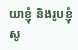យាខ្ញុំ និងរូបខ្ញុំ សូ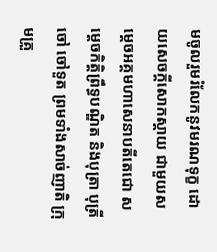មចូលរួមរំលែកនូវមរណទុក្ខ ដោយសេចក្តីសោកស្តាយ ជាមួយសម្តេចអគ្គមហាសេនាបតីតេជោ សម្តេចកិត្តិព្រឹទ្ធបណ្ឌិត និងបុត្រា បុត្រី ចៅ ចៅទួត ព្រមទាំងសាច់ញាតិ ក្រុមគ្រួ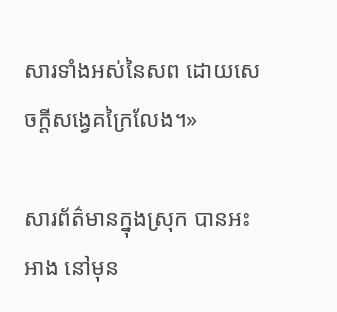សារទាំងអស់នៃសព ដោយសេចក្តីសង្វេគក្រៃលែង។»

សារព័ត៌មានក្នុងស្រុក បានអះអាង នៅមុន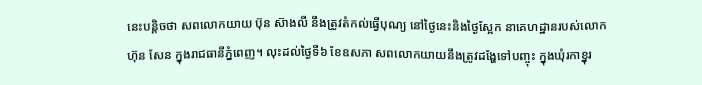នេះបន្តិចថា សពលោកយាយ ប៊ុន ស៊ាងលី នឹងត្រូវតំកល់ធ្វើបុណ្យ នៅថ្ងៃនេះនិងថ្ងៃស្អែក នាគេហដ្ឋានរបស់លោក ហ៊ុន សែន ក្នុងរាជធានីភ្នំពេញ។ លុះដល់ថ្ងៃទី៦ ខែឧសភា សពលោកយាយនឹងត្រូវដង្ហែទៅបញ្ចុះ ក្នុងឃុំរកាខ្នុរ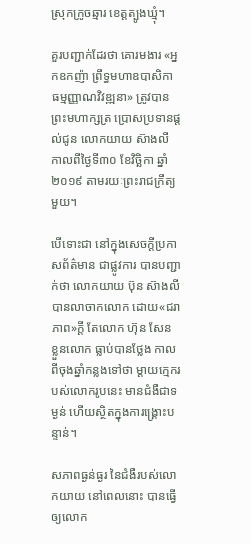ស្រុកក្រូចឆ្មារ ខេត្តត្បូងឃ្មុំ។

គួរបញ្ជាក់ដែរថា គោរមងារ «អ្នកឧកញ៉ា ព្រឹទ្ធមហាឧបាសិកា ធម្មញ្ញាណវិវឌ្ឍនា» ត្រូវបានព្រះមហាក្សត្រ ប្រោសប្រទានផ្ដល់ជូន លោកយាយ ស៊ាងលី កាលពីថ្ងៃទី៣០ ខែវិច្ឆិកា ឆ្នាំ២០១៩ តាមរយៈព្រះរាជក្រឹត្យមួយ។

បើទោះជា នៅក្នុងសេចក្ដីប្រកាសព័ត៌មាន ជាផ្លូវការ បានបញ្ជាក់ថា លោកយាយ ប៊ុន ស៊ាងលី បានលាចាកលោក ដោយ«ជរាភាព»ក្ដី តែលោក ហ៊ុន សែន ខ្លួនលោក ធ្លាប់បានថ្លែង កាលពីចុងឆ្នាំកន្លងទៅថា ម្ដាយក្មេករបស់លោករូបនេះ មានជំងឺជាទម្ងន់ ហើយស្ថិតក្នុងការង្រ្គោះបន្ទាន់។

សភាពធ្ងន់ធ្ងរ នៃជំងឺរបស់លោកយាយ នៅពេលនោះ បានធ្វើឲ្យលោក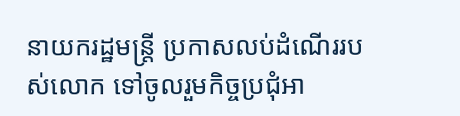នាយករដ្ឋមន្ត្រី ប្រកាសលប់ដំណើររបស់លោក ទៅចូលរួមកិច្ចប្រជុំអា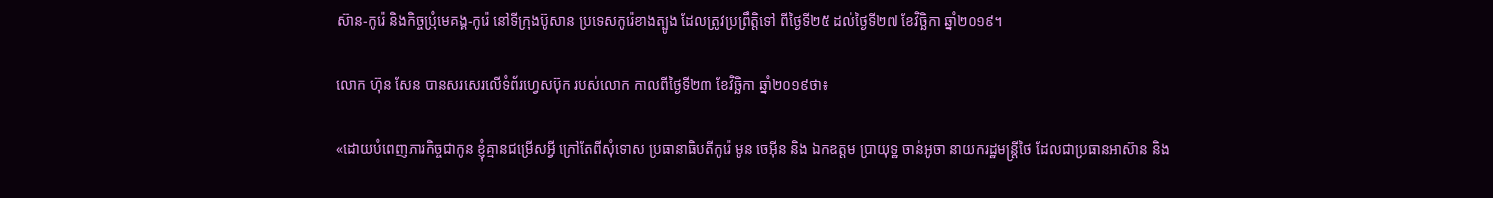ស៊ាន-កូរ៉េ និងកិច្ចប្រុំមេគង្គ-កូរ៉េ នៅទីក្រុងប៊ូសាន ប្រទេសកូរ៉េខាងត្បូង ដែលត្រូវប្រព្រឹត្តិទៅ ពីថ្ងៃទី២៥ ដល់ថ្ងៃទី២៧ ខែវិច្ឆិកា ឆ្នាំ២០១៩។

លោក ហ៊ុន សែន បានសរសេរលើទំព័រហ្វេសប៊ុក របស់លោក កាលពីថ្ងៃទី២៣ ខែវិច្ឆិកា ឆ្នាំ២០១៩ថា៖

«ដោយបំពេញភារកិច្ចជាកូន ខ្ញុំគ្មានជម្រើសអ្វី ក្រៅតែពីសុំទោស ប្រធានាធិបតីកូរ៉េ មូន ចេអ៊ីន និង ឯកឧត្តម ប្រាយុទ្ឋ ចាន់អូចា នាយករដ្ឋមន្ត្រីថៃ ដែលជាប្រធានអាស៊ាន និង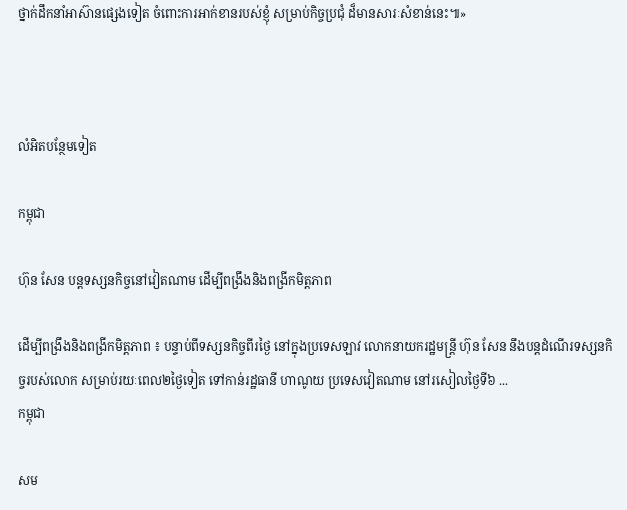ថ្នាក់ដឹកនាំអាស៊ានផ្សេងទៀត ចំពោះការអាក់ខានរបស់ខ្ញុំ សម្រាប់កិច្ចប្រជុំ ដ៏មានសារៈសំខាន់នេះ៕»



លំអិតបន្ថែមទៀត

កម្ពុជា

ហ៊ុន សែន បន្តទស្សនកិច្ចនៅវៀតណាម ដើម្បីពង្រឹងនិងពង្រីកមិត្តភាព

ដើម្បីពង្រឹងនិងពង្រីកមិត្តភាព ៖ បន្ទាប់ពីទស្សនកិច្ចពីរថ្ងៃ នៅក្នុងប្រទេសឡាវ លោកនាយករដ្ឋមន្ត្រី ហ៊ុន សែន នឹងបន្តដំណើរទស្សនកិច្ចរបស់លោក សម្រាប់រយៈពេល២ថ្ងៃទៀត ទៅកាន់រដ្ឋធានី ហាណូយ ប្រទេសវៀតណាម នៅរសៀលថ្ងៃទី៦ ...
កម្ពុជា

សម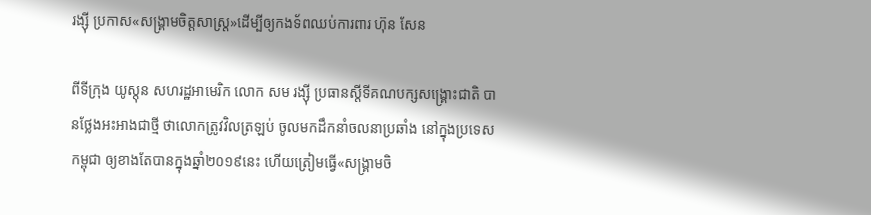រង្ស៊ី ប្រកាស«សង្គ្រាមចិត្តសាស្ត្រ»ដើម្បីឲ្យកងទ័ពឈប់ការពារ ហ៊ុន សែន

ពីទីក្រុង យូស្ដុន សហរដ្ឋអាមេរិក លោក សម រង្ស៊ី ប្រធានស្ដីទីគណបក្សសង្គ្រោះជាតិ បានថ្លែងអះអាងជាថ្មី ថាលោកត្រូវវិលត្រឡប់ ចូលមកដឹកនាំចលនាប្រឆាំង នៅក្នុងប្រទេសកម្ពុជា ឲ្យខាងតែបានក្នុងឆ្នាំ២០១៩នេះ ហើយត្រៀមធ្វើ«សង្គ្រាមចិ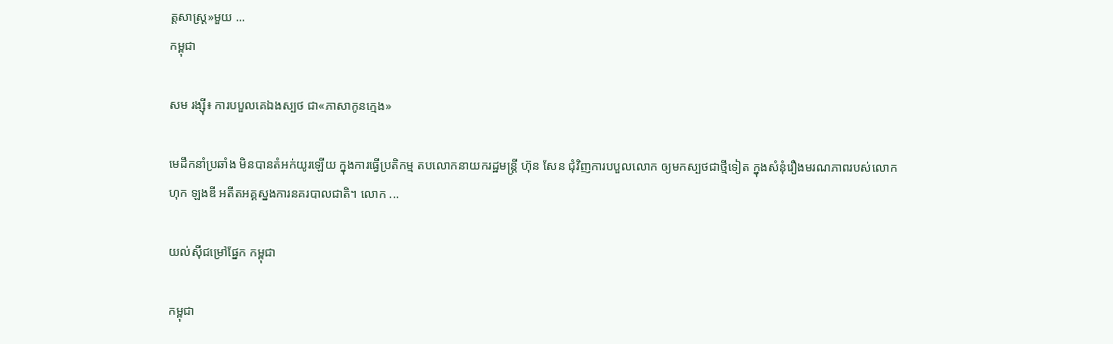ត្តសាស្ត្រ»មួយ ...
កម្ពុជា

សម រង្ស៊ី៖ ការបបួលគេឯងស្បថ ជា«ភាសាកូនក្មេង»

មេដឹកនាំប្រឆាំង មិនបានតំអក់យូរឡើយ ក្នុងការធ្វើប្រតិកម្ម តបលោកនាយករដ្ឋមន្ត្រី ហ៊ុន សែន ជុំវិញការបបួលលោក ឲ្យមកស្បថជាថ្មីទៀត ក្នុងសំនុំរឿងមរណភាពរបស់លោក ហុក ឡងឌី អតីតអគ្គស្នងការនគរបាលជាតិ។ លោក ...

យល់ស៊ីជម្រៅផ្នែក កម្ពុជា

កម្ពុជា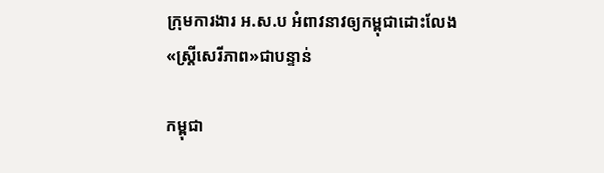ក្រុមការងារ អ.ស.ប អំពាវនាវឲ្យកម្ពុជាដោះលែង«ស្ត្រីសេរីភាព»ជាបន្ទាន់

កម្ពុជា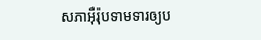សភាអ៊ឺរ៉ុបទាមទារឲ្យប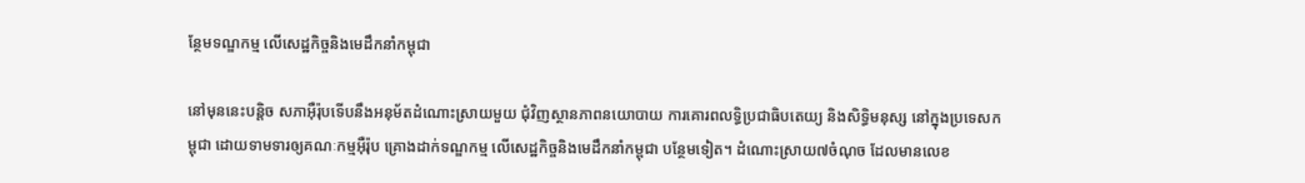ន្ថែមទណ្ឌកម្ម លើសេដ្ឋកិច្ចនិងមេដឹកនាំកម្ពុជា

នៅមុននេះបន្តិច សភាអ៊ឺរ៉ុបទើបនឹងអនុម័តដំណោះស្រាយមួយ ជុំវិញស្ថានភាពនយោបាយ ការគោរពលទ្ធិប្រជាធិបតេយ្យ និងសិទ្ធិមនុស្ស នៅក្នុងប្រទេសកម្ពុជា ដោយទាមទារឲ្យគណៈកម្មអ៊ឺរ៉ុប គ្រោងដាក់ទណ្ឌកម្ម លើសេដ្ឋកិច្ចនិងមេដឹកនាំកម្ពុជា បន្ថែមទៀត។ ដំណោះស្រាយ៧ចំណុច ដែលមានលេខ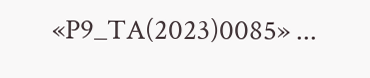«P9_TA(2023)0085» ...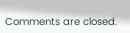Comments are closed.